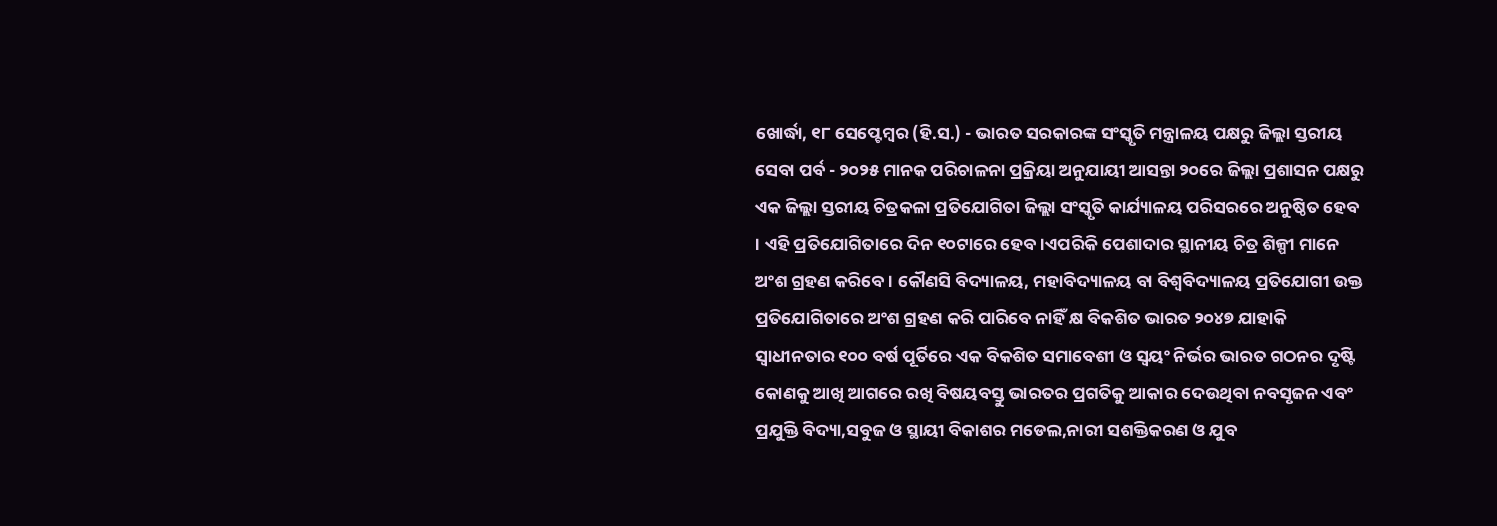ଖୋର୍ଦ୍ଧା, ୧୮ ସେପ୍ଟେମ୍ବର (ହି.ସ.) - ଭାରତ ସରକାରଙ୍କ ସଂସ୍କୃତି ମନ୍ତ୍ରାଳୟ ପକ୍ଷରୁ ଜିଲ୍ଲା ସ୍ତରୀୟ ସେବା ପର୍ବ - ୨୦୨୫ ମାନକ ପରିଚାଳନା ପ୍ରକ୍ରିୟା ଅନୁଯାୟୀ ଆସନ୍ତା ୨୦ରେ ଜିଲ୍ଲା ପ୍ରଶାସନ ପକ୍ଷରୁ ଏକ ଜିଲ୍ଲା ସ୍ତରୀୟ ଚିତ୍ରକଳା ପ୍ରତିଯୋଗିତା ଜିଲ୍ଲା ସଂସ୍କୃତି କାର୍ଯ୍ୟାଳୟ ପରିସରରେ ଅନୁଷ୍ଠିତ ହେବ । ଏହି ପ୍ରତିଯୋଗିତାରେ ଦିନ ୧୦ଟାରେ ହେବ।ଏପରିକି ପେଶାଦାର ସ୍ଥାନୀୟ ଚିତ୍ର ଶିଳ୍ପୀ ମାନେ ଅଂଶ ଗ୍ରହଣ କରିବେ । କୌଣସି ବିଦ୍ୟାଳୟ, ମହାବିଦ୍ୟାଳୟ ବା ବିଶ୍ୱବିଦ୍ୟାଳୟ ପ୍ରତିଯୋଗୀ ଉକ୍ତ ପ୍ରତିଯୋଗିତାରେ ଅଂଶ ଗ୍ରହଣ କରି ପାରିବେ ନାହିଁ କ୍ଷ ବିକଶିତ ଭାରତ ୨୦୪୭ ଯାହାକି ସ୍ୱାଧୀନତାର ୧୦୦ ବର୍ଷ ପୂର୍ତିରେ ଏକ ବିକଶିତ ସମାବେଶୀ ଓ ସ୍ୱୟଂ ନିର୍ଭର ଭାରତ ଗଠନର ଦୃଷ୍ଟି କୋଣକୁ ଆଖି ଆଗରେ ରଖି ବିଷୟବସ୍ତୁ ଭାରତର ପ୍ରଗତିକୁ ଆକାର ଦେଉଥିବା ନବସୃଜନ ଏବଂ ପ୍ରଯୁକ୍ତି ବିଦ୍ୟା,ସବୁଜ ଓ ସ୍ଥାୟୀ ବିକାଶର ମଡେଲ,ନାରୀ ସଶକ୍ତିକରଣ ଓ ଯୁବ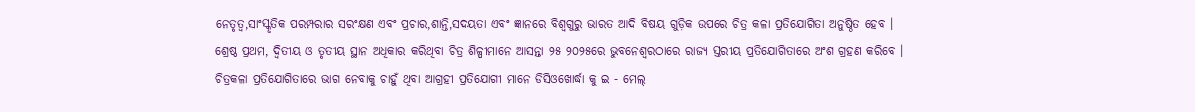ନେତୃତ୍ୱ,ସାଂସ୍କୃତିକ ପରମ୍ପରାର ସରଂକ୍ଷଣ ଏବଂ ପ୍ରଚାର,ଶାନ୍ତି,ସଦୟତା ଏବଂ ଜ୍ଞାନରେ ବିଶ୍ୱଗୁରୁ ଭାରତ ଆଦି ବିଷୟ ଗୁଡ଼ିକ ଉପରେ ଚିତ୍ର କଳା ପ୍ରତିଯୋଗିତା ଅନୁଷ୍ଠିତ ହେବ । ଶ୍ରେଷ୍ଠ ପ୍ରଥମ, ଦ୍ୱିତୀୟ ଓ ତୃତୀୟ ସ୍ଥାନ ଅଧିକାର କରିଥିବା ଚିତ୍ର ଶିଳ୍ପୀମାନେ ଆସନ୍ତା ୨୫ ୨୦୨୫ରେ ଭୁବନେଶ୍ୱରଠାରେ ରାଜ୍ୟ ସ୍ତରୀୟ ପ୍ରତିଯୋଗିତାରେ ଅଂଶ ଗ୍ରହଣ କରିବେ । ଚିତ୍ରକଳା ପ୍ରତିଯୋଗିତାରେ ଭାଗ ନେବାକୁ ଚାହୁଁ ଥିବା ଆଗ୍ରହୀ ପ୍ରତିଯୋଗୀ ମାନେ ଡିସିଓଖୋର୍ଦ୍ଧା କୁ ଇ - ମେଲ୍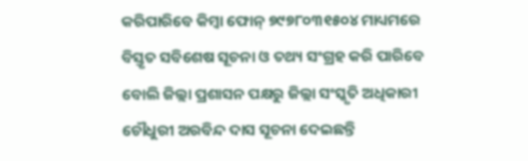କରିପାରିବେ କିମ୍ବା ଫୋନ୍ ୭୯୭୮୦୩୧୫୦୪ ମାଧ୍ୟମରେ ବିସ୍ତୃତ ସବିଶେଷ ସୂଚନା ଓ ତଥ୍ୟ ସଂଗ୍ରହ କରି ପାରିବେ ବୋଲି ଜିଲ୍ଲା ପ୍ରଶାସନ ପକ୍ଷରୁ ଜିଲ୍ଲା ସଂସ୍କୃତି ଅଧିକାରୀ ଚୌଧୁରୀ ଅରବିନ୍ଦ ଦାସ ସୂଚନା ଦେଇଛନ୍ତି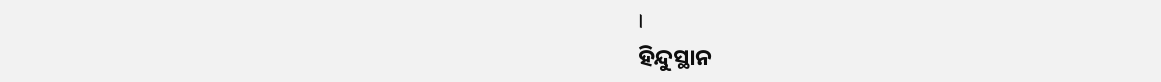।
ହିନ୍ଦୁସ୍ଥାନ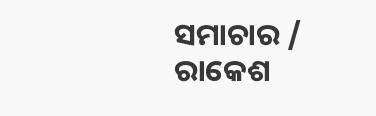ସମାଚାର / ରାକେଶ